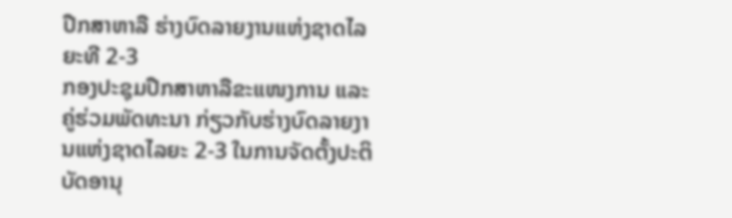ປືກສາຫາລື ຮ່າງບົດລາຍງານແຫ່ງຊາດໄລຍະທີ 2-3
ກອງປະຊຸມປືກສາຫາລືຂະແໜງການ ແລະ ຄູ່ຮ່ວມພັດທະນາ ກ່ຽວກັບຮ່າງບົດລາຍງານແຫ່ງຊາດໄລຍະ 2-3 ໃນການຈັດຕັ້ງປະຕິບັດອານຸ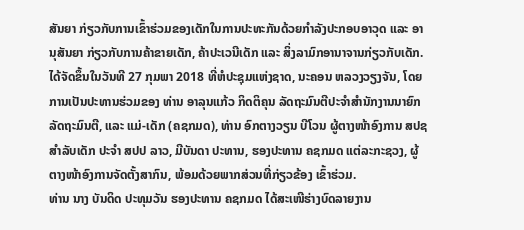ສັນຍາ ກ່ຽວກັບການເຂົ້າຮ່ວມຂອງເດັກໃນການປະທະກັນດ້ວຍກໍາລັງປະກອບອາວຸດ ແລະ ອານຸສັນຍາ ກ່ຽວກັບການຄ້າຂາຍເດັກ, ຄ້າປະເວນີເດັກ ແລະ ສິ່ງລາມົກອານາຈານກ່ຽວກັບເດັກ. ໄດ້ຈັດຂຶ້ນໃນວັນທີ 27 ກຸມພາ 2018 ທີ່ຫໍປະຊຸມແຫ່ງຊາດ, ນະຄອນ ຫລວງວຽງຈັນ, ໂດຍການເປັນປະທານຮ່ວມຂອງ ທ່ານ ອາລຸນແກ້ວ ກິດຕິຄຸນ ລັດຖະມົນຕີປະຈໍາສໍານັກງານນາຍົກລັດຖະມົນຕີ, ແລະ ແມ່-ເດັກ (ຄຊກມດ), ທ່ານ ອົກຕາງວຽນ ບີໂວນ ຜູ້ຕາງໜ້າອົງການ ສປຊ ສໍາລັບເດັກ ປະຈໍາ ສປປ ລາວ, ມີບັນດາ ປະທານ, ຮອງປະທານ ຄຊກມດ ແຕ່ລະກະຊວງ, ຜູ້ຕາງໜ້າອົງການຈັດຕັ້ງສາກົນ, ພ້ອມດ້ວຍພາກສ່ວນທີ່ກ່ຽວຂ້ອງ ເຂົ້າຮ່ວມ.
ທ່ານ ນາງ ບັນດິດ ປະທຸມວັນ ຮອງປະທານ ຄຊກມດ ໄດ້ສະເໜີຮ່າງບົດລາຍງານ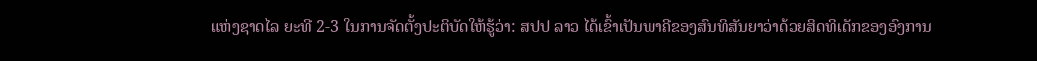ແຫ່ງຊາດໄລ ຍະທີ 2-3 ໃນການຈັດຕັ້ງປະຕິບັດໃຫ້ຮູ້ວ່າ: ສປປ ລາວ ໄດ້ເຂົ້າເປັນພາຄີຂອງສົນທິສັນຍາວ່າດ້ວຍສິດທິເດັກຂອງອົງການ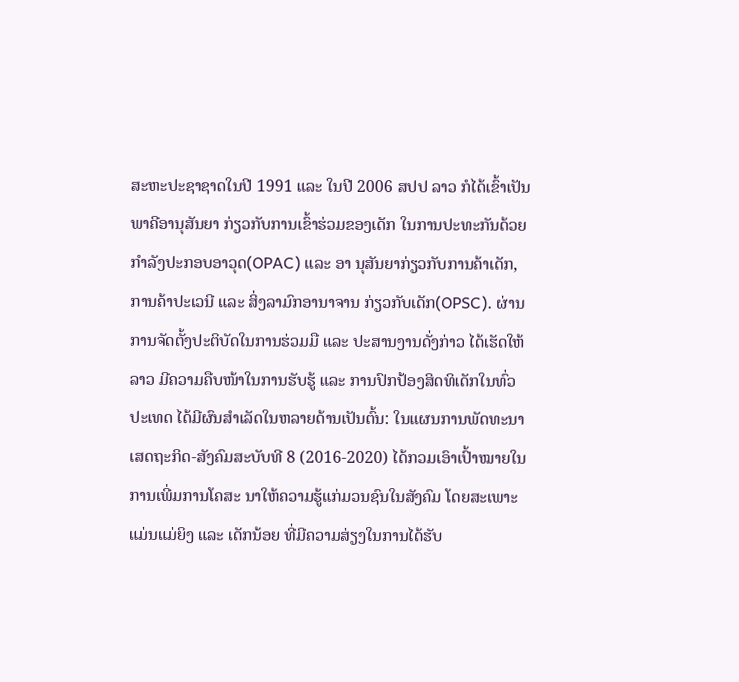ສະຫະປະຊາຊາດໃນປີ 1991 ແລະ ໃນປີ 2006 ສປປ ລາວ ກໍໄດ້ເຂົ້າເປັນພາຄີອານຸສັນຍາ ກ່ຽວກັບການເຂົ້າຮ່ວມຂອງເດັກ ໃນການປະທະກັນດ້ວຍກໍາລັງປະກອບອາວຸດ(OPAC) ແລະ ອາ ນຸສັນຍາກ່ຽວກັບການຄ້າເດັກ, ການຄ້າປະເວນີ ແລະ ສິ່ງລາມົກອານາຈານ ກ່ຽວກັບເດັກ(OPSC). ຜ່ານການຈັດຕັ້ງປະຕິບັດໃນການຮ່ວມມື ແລະ ປະສານງານດັ່ງກ່າວ ໄດ້ເຮັດໃຫ້ລາວ ມີຄວາມຄືບໜ້າໃນການຮັບຮູ້ ແລະ ການປົກປ້ອງສິດທິເດັກໃນທົ່ວປະເທດ ໄດ້ມີຜົນສໍາເລັດໃນຫລາຍດ້ານເປັນຕົ້ນ: ໃນແຜນການພັດທະນາເສດຖະກິດ-ສັງຄົມສະບັບທີ 8 (2016-2020) ໄດ້ກວມເອົາເປົ້າໝາຍໃນການເພີ່ມການໂຄສະ ນາໃຫ້ຄວາມຮູ້ແກ່ມວນຊົນໃນສັງຄົມ ໂດຍສະເພາະແມ່ນແມ່ຍິງ ແລະ ເດັກນ້ອຍ ທີ່ມີຄວາມສ່ຽງໃນການໄດ້ຮັບ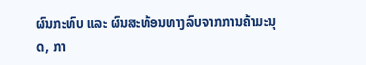ຜົນກະທົບ ແລະ ຜົນສະທ້ອນທາງລົບຈາກການຄ້າມະນຸດ, ກາ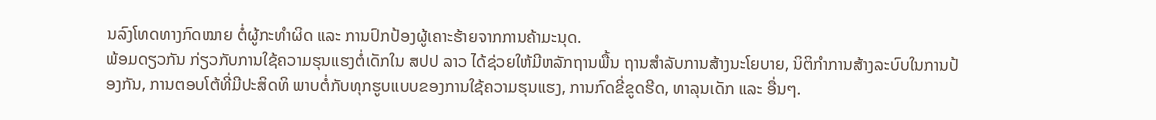ນລົງໂທດທາງກົດໝາຍ ຕໍ່ຜູ້ກະທໍາຜິດ ແລະ ການປົກປ້ອງຜູ້ເຄາະຮ້າຍຈາກການຄ້າມະນຸດ.
ພ້ອມດຽວກັນ ກ່ຽວກັບການໃຊ້ຄວາມຮຸນແຮງຕໍ່ເດັກໃນ ສປປ ລາວ ໄດ້ຊ່ວຍໃຫ້ມີຫລັກຖານພື້ນ ຖານສໍາລັບການສ້າງນະໂຍບາຍ, ນິຕິກໍາການສ້າງລະບົບໃນການປ້ອງກັນ, ການຕອບໂຕ້ທີ່ມີປະສິດທິ ພາບຕໍ່ກັບທຸກຮູບແບບຂອງການໃຊ້ຄວາມຮຸນແຮງ, ການກົດຂີ່ຂູດຮີດ, ທາລຸນເດັກ ແລະ ອື່ນໆ.